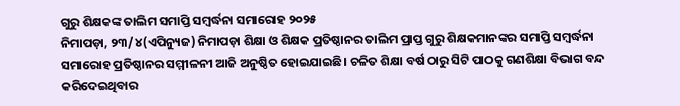ଗୁରୁ ଶିକ୍ଷକଙ୍କ ତାଲିମ ସମାପ୍ତି ସମ୍ବର୍ଦ୍ଧନା ସମାରୋହ ୨୦୨୫
ନିମାପଡ଼ା, ୨୩/୪(ଏପିନ୍ୟୁଜ) ନିମାପଡ଼ା ଶିକ୍ଷା ଓ ଶିକ୍ଷକ ପ୍ରତିଷ୍ଠାନର ତାଲିମ ପ୍ରାପ୍ତ ଗୁରୁ ଶିକ୍ଷକମାନଙ୍କର ସମାପ୍ତି ସମ୍ବର୍ଦ୍ଧନା ସମାରୋହ ପ୍ରତିଷ୍ଠାନର ସମ୍ମୀଳନୀ ଆଜି ଅନୁଷ୍ଠିତ ହୋଇଯାଇଛି। ଚଳିତ ଶିକ୍ଷା ବର୍ଷ ଠାରୁ ସିଟି ପାଠକୁ ଗଣଶିକ୍ଷା ବିଭାଗ ବନ୍ଦ କରିଦେଇଥିବାର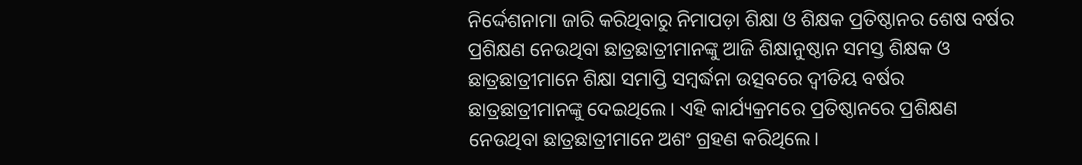ନିର୍ଦ୍ଦେଶନାମା ଜାରି କରିଥିବାରୁ ନିମାପଡ଼ା ଶିକ୍ଷା ଓ ଶିକ୍ଷକ ପ୍ରତିଷ୍ଠାନର ଶେଷ ବର୍ଷର ପ୍ରଶିକ୍ଷଣ ନେଉଥିବା ଛାତ୍ରଛାତ୍ରୀମାନଙ୍କୁ ଆଜି ଶିକ୍ଷାନୁଷ୍ଠାନ ସମସ୍ତ ଶିକ୍ଷକ ଓ ଛାତ୍ରଛାତ୍ରୀମାନେ ଶିକ୍ଷା ସମାପ୍ତି ସମ୍ବର୍ଦ୍ଧନା ଉତ୍ସବରେ ଦ୍ବୀତିୟ ବର୍ଷର ଛାତ୍ରଛାତ୍ରୀମାନଙ୍କୁ ଦେଇଥିଲେ। ଏହି କାର୍ଯ୍ୟକ୍ରମରେ ପ୍ରତିଷ୍ଠାନରେ ପ୍ରଶିକ୍ଷଣ ନେଉଥିବା ଛାତ୍ରଛାତ୍ରୀମାନେ ଅଶଂ ଗ୍ରହଣ କରିଥିଲେ।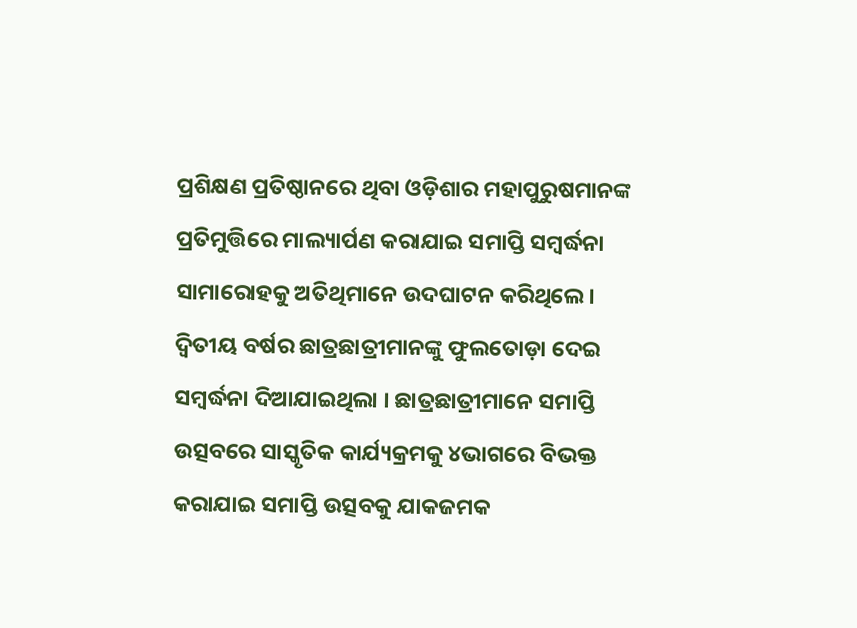ପ୍ରଶିକ୍ଷଣ ପ୍ରତିଷ୍ଠାନରେ ଥିବା ଓଡ଼ିଶାର ମହାପୁରୁଷମାନଙ୍କ ପ୍ରତିମୁତ୍ତିରେ ମାଲ୍ୟାର୍ପଣ କରାଯାଇ ସମାପ୍ତି ସମ୍ବର୍ଦ୍ଧନା ସାମାରୋହକୁ ଅତିଥିମାନେ ଉଦଘାଟନ କରିଥିଲେ। ଦ୍ବିତୀୟ ବର୍ଷର ଛାତ୍ରଛାତ୍ରୀମାନଙ୍କୁ ଫୁଲତୋଡ଼ା ଦେଇ ସମ୍ବର୍ଦ୍ଧନା ଦିଆଯାଇଥିଲା । ଛାତ୍ରଛାତ୍ରୀମାନେ ସମାପ୍ତି ଉତ୍ସବରେ ସାସ୍କୃତିକ କାର୍ଯ୍ୟକ୍ରମକୁ ୪ଭାଗରେ ବିଭକ୍ତ କରାଯାଇ ସମାପ୍ତି ଉତ୍ସବକୁ ଯାକଜମକ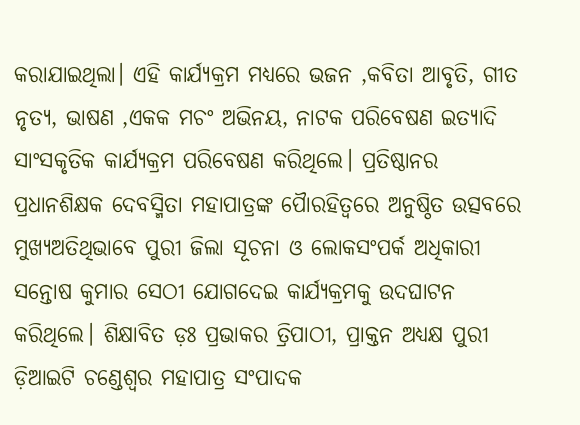କରାଯାଇଥିଲା। ଏହି କାର୍ଯ୍ୟକ୍ରମ ମଧ୍ୟରେ ଭଜନ ,କବିତା ଆବୃତି, ଗୀତ ନୃତ୍ୟ, ଭାଷଣ ,ଏକକ ମଚଂ ଅଭିନୟ, ନାଟକ ପରିବେଷଣ ଇତ୍ୟାଦି ସାଂସକୃତିକ କାର୍ଯ୍ୟକ୍ରମ ପରିବେଷଣ କରିଥିଲେ। ପ୍ରତିଷ୍ଠାନର ପ୍ରଧାନଶିକ୍ଷକ ଦେବସ୍ମିତା ମହାପାତ୍ରଙ୍କ ପୈାରହିତ୍ବରେ ଅନୁଷ୍ଠିତ ଉତ୍ସବରେ ମୁଖ୍ୟଅତିଥିଭାବେ ପୁରୀ ଜିଲା ସୂଚନା ଓ ଲୋକସଂପର୍କ ଅଧିକାରୀ ସନ୍ତୋଷ କୁମାର ସେଠୀ ଯୋଗଦେଇ କାର୍ଯ୍ୟକ୍ରମକୁ ଉଦଘାଟନ କରିଥିଲେ। ଶିକ୍ଷାବିତ ଡ଼ଃ ପ୍ରଭାକର ତ୍ରିପାଠୀ, ପ୍ରାକ୍ତନ ଅଧ୍ୟକ୍ଷ ପୁରୀ ଡ଼ିଆଇଟି ଚଣ୍ଡେଶ୍ବର ମହାପାତ୍ର ସଂପାଦକ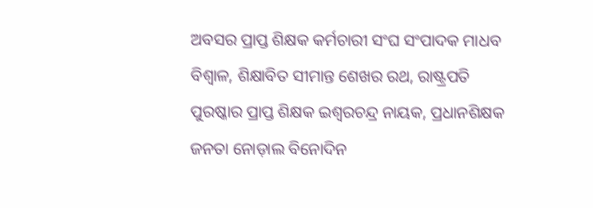ଅବସର ପ୍ରାପ୍ତ ଶିକ୍ଷକ କର୍ମଚାରୀ ସଂଘ ସଂପାଦକ ମାଧବ ବିଶ୍ବାଳ, ଶିକ୍ଷାବିତ ସୀମାନ୍ତ ଶେଖର ରଥ, ରାଷ୍ଟ୍ରପତି ପୁରଷ୍କାର ପ୍ରାପ୍ତ ଶିକ୍ଷକ ଇଶ୍ବରଚନ୍ଦ୍ର ନାୟକ, ପ୍ରଧାନଶିକ୍ଷକ ଜନତା ନୋଡ଼ାଲ ବିନୋଦିନ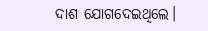ଦାଶ ଯୋଗଦେଇଥିଲେ।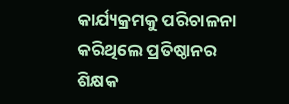କାର୍ଯ୍ୟକ୍ରମକୁ ପରିଚାଳନା କରିଥିଲେ ପ୍ରତିଷ୍ଠାନର ଶିକ୍ଷକ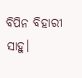ବିପିନ ବିହାରୀ ସାହୁ।